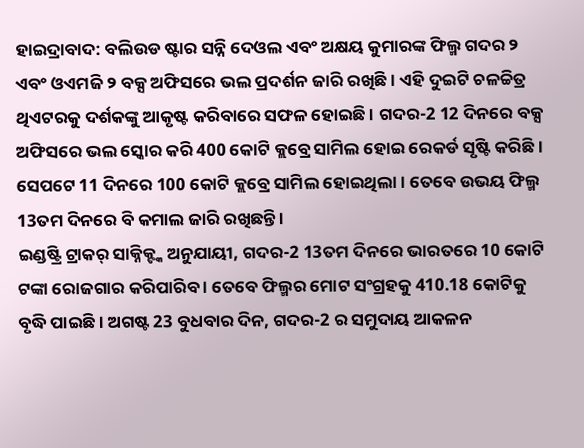ହାଇଦ୍ରାବାଦ: ବଲିଉଡ ଷ୍ଟାର ସନ୍ନି ଦେଓଲ ଏବଂ ଅକ୍ଷୟ କୁମାରଙ୍କ ଫିଲ୍ମ ଗଦର ୨ ଏବଂ ଓଏମଜି ୨ ବକ୍ସ ଅଫିସରେ ଭଲ ପ୍ରଦର୍ଶନ ଜାରି ରଖିଛି । ଏହି ଦୁଇଟି ଚଳଚ୍ଚିତ୍ର ଥିଏଟରକୁ ଦର୍ଶକଙ୍କୁ ଆକୃଷ୍ଟ କରିବାରେ ସଫଳ ହୋଇଛି । ଗଦର-2 12 ଦିନରେ ବକ୍ସ ଅଫିସରେ ଭଲ ସ୍କୋର କରି 400 କୋଟି କ୍ଲବ୍ରେ ସାମିଲ ହୋଇ ରେକର୍ଡ ସୃଷ୍ଟି କରିଛି । ସେପଟେ 11 ଦିନରେ 100 କୋଟି କ୍ଲବ୍ରେ ସାମିଲ ହୋଇଥିଲା । ତେବେ ଉଭୟ ଫିଲ୍ମ 13ତମ ଦିନରେ ବି କମାଲ ଜାରି ରଖିଛନ୍ତି ।
ଇଣ୍ଡଷ୍ଟ୍ରି ଟ୍ରାକର୍ ସାକ୍ନିକ୍ଙ୍କ ଅନୁଯାୟୀ, ଗଦର-2 13ତମ ଦିନରେ ଭାରତରେ 10 କୋଟି ଟଙ୍କା ରୋଜଗାର କରିପାରିବ । ତେବେ ଫିଲ୍ମର ମୋଟ ସଂଗ୍ରହକୁ 410.18 କୋଟିକୁ ବୃଦ୍ଧି ପାଇଛି । ଅଗଷ୍ଟ 23 ବୁଧବାର ଦିନ, ଗଦର-2 ର ସମୁଦାୟ ଆକଳନ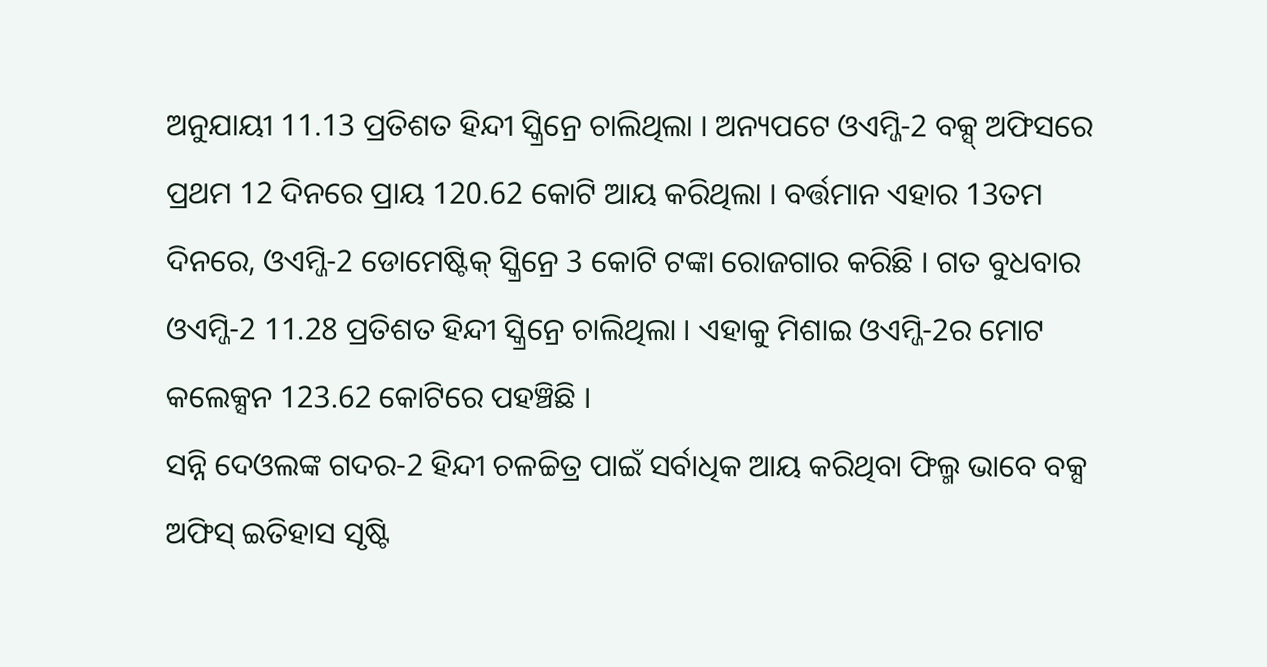ଅନୁଯାୟୀ 11.13 ପ୍ରତିଶତ ହିନ୍ଦୀ ସ୍କ୍ରିନ୍ରେ ଚାଲିଥିଲା । ଅନ୍ୟପଟେ ଓଏମ୍ଜି-2 ବକ୍ସ୍ ଅଫିସରେ ପ୍ରଥମ 12 ଦିନରେ ପ୍ରାୟ 120.62 କୋଟି ଆୟ କରିଥିଲା । ବର୍ତ୍ତମାନ ଏହାର 13ତମ ଦିନରେ, ଓଏମ୍ଜି-2 ଡୋମେଷ୍ଟିକ୍ ସ୍କ୍ରିନ୍ରେ 3 କୋଟି ଟଙ୍କା ରୋଜଗାର କରିଛି । ଗତ ବୁଧବାର ଓଏମ୍ଜି-2 11.28 ପ୍ରତିଶତ ହିନ୍ଦୀ ସ୍କ୍ରିନ୍ରେ ଚାଲିଥିଲା । ଏହାକୁ ମିଶାଇ ଓଏମ୍ଜି-2ର ମୋଟ କଲେକ୍ସନ 123.62 କୋଟିରେ ପହଞ୍ଚିଛି ।
ସନ୍ନି ଦେଓଲଙ୍କ ଗଦର-2 ହିନ୍ଦୀ ଚଳଚ୍ଚିତ୍ର ପାଇଁ ସର୍ବାଧିକ ଆୟ କରିଥିବା ଫିଲ୍ମ ଭାବେ ବକ୍ସ ଅଫିସ୍ ଇତିହାସ ସୃଷ୍ଟି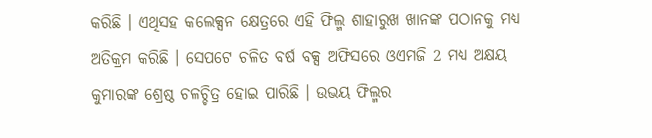କରିଛି । ଏଥିସହ କଲେକ୍ସନ କ୍ଷେତ୍ରରେ ଏହି ଫିଲ୍ମ ଶାହାରୁଖ ଖାନଙ୍କ ପଠାନକୁ ମଧ୍ୟ ଅତିକ୍ରମ କରିଛି । ସେପଟେ ଚଳିତ ବର୍ଷ ବକ୍ସ ଅଫିସରେ ଓଏମଜି 2 ମଧ୍ୟ ଅକ୍ଷୟ କୁମାରଙ୍କ ଶ୍ରେଷ୍ଠ ଚଳଚ୍ଚିତ୍ର ହୋଇ ପାରିଛି । ଉଭୟ ଫିଲ୍ମର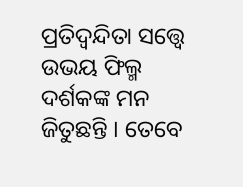ପ୍ରତିଦ୍ବନ୍ଦିତା ସତ୍ତ୍ବେ ଉଭୟ ଫିଲ୍ମ ଦର୍ଶକଙ୍କ ମନ ଜିତୁଛନ୍ତି । ତେବେ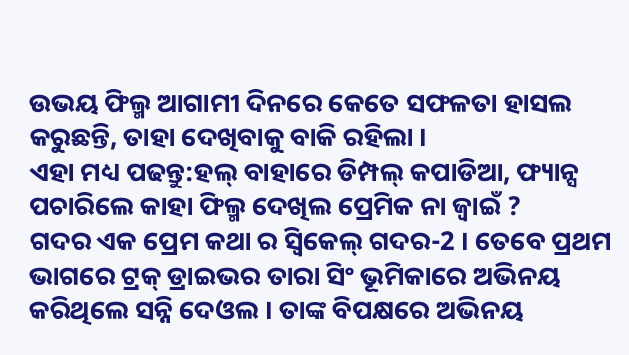ଉଭୟ ଫିଲ୍ମ ଆଗାମୀ ଦିନରେ କେତେ ସଫଳତା ହାସଲ କରୁଛନ୍ତି, ତାହା ଦେଖିବାକୁ ବାକି ରହିଲା ।
ଏହା ମଧ୍ୟ ପଢନ୍ତୁ:ହଲ୍ ବାହାରେ ଡିମ୍ପଲ୍ କପାଡିଆ, ଫ୍ୟାନ୍ସ ପଚାରିଲେ କାହା ଫିଲ୍ମ ଦେଖିଲ ପ୍ରେମିକ ନା ଜ୍ବାଇଁ ?
ଗଦର ଏକ ପ୍ରେମ କଥା ର ସ୍ବିକେଲ୍ ଗଦର-2 । ତେବେ ପ୍ରଥମ ଭାଗରେ ଟ୍ରକ୍ ଡ୍ରାଇଭର ତାରା ସିଂ ଭୂମିକାରେ ଅଭିନୟ କରିଥିଲେ ସନ୍ନି ଦେଓଲ । ତାଙ୍କ ବିପକ୍ଷରେ ଅଭିନୟ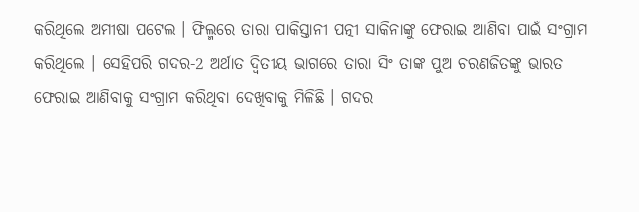କରିଥିଲେ ଅମୀଷା ପଟେଲ । ଫିଲ୍ମରେ ତାରା ପାକିସ୍ତାନୀ ପତ୍ନୀ ସାକିନାଙ୍କୁ ଫେରାଇ ଆଣିବା ପାଇଁ ସଂଗ୍ରାମ କରିଥିଲେ । ସେହିପରି ଗଦର-2 ଅର୍ଥାତ ଦ୍ବିତୀୟ ଭାଗରେ ତାରା ସିଂ ତାଙ୍କ ପୁଅ ଚରଣଜିତଙ୍କୁ ଭାରତ ଫେରାଇ ଆଣିବାକୁ ସଂଗ୍ରାମ କରିଥିବା ଦେଖିବାକୁ ମିଳିଛି । ଗଦର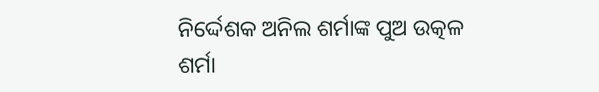ନିର୍ଦ୍ଦେଶକ ଅନିଲ ଶର୍ମାଙ୍କ ପୁଅ ଉତ୍କଳ ଶର୍ମା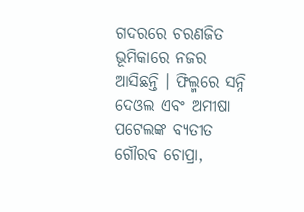ଗଦରରେ ଚରଣଜିତ ଭୂମିକାରେ ନଜର ଆସିଛନ୍ତି । ଫିଲ୍ମରେ ସନ୍ନି ଦେଓଲ ଏବଂ ଅମୀଷା ପଟେଲଙ୍କ ବ୍ୟତୀତ ଗୌରବ ଚୋପ୍ରା,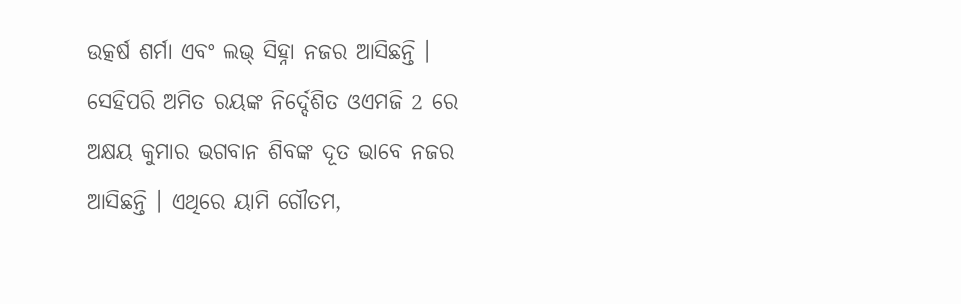ଉତ୍କର୍ଷ ଶର୍ମା ଏବଂ ଲଭ୍ ସିହ୍ନା ନଜର ଆସିଛନ୍ତି । ସେହିପରି ଅମିତ ରୟଙ୍କ ନିର୍ଦ୍ଦେଶିତ ଓଏମଜି 2 ରେ ଅକ୍ଷୟ କୁମାର ଭଗବାନ ଶିବଙ୍କ ଦୂତ ଭାବେ ନଜର ଆସିଛନ୍ତି । ଏଥିରେ ୟାମି ଗୌତମ,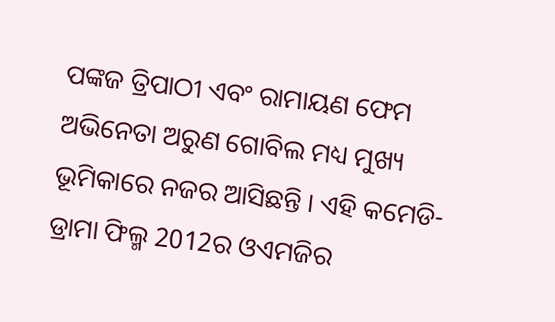ପଙ୍କଜ ତ୍ରିପାଠୀ ଏବଂ ରାମାୟଣ ଫେମ ଅଭିନେତା ଅରୁଣ ଗୋବିଲ ମଧ୍ୟ ମୁଖ୍ୟ ଭୂମିକାରେ ନଜର ଆସିଛନ୍ତି । ଏହି କମେଡି-ଡ୍ରାମା ଫିଲ୍ମ 2012ର ଓଏମଜିର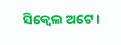ସିକ୍ବେଲ ଅଟେ ।